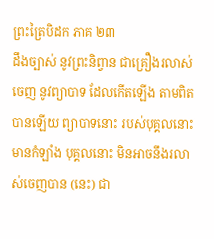ព្រះត្រៃបិដក ភាគ ២៣
ដឹងច្បាស់ នូវព្រះនិព្វាន ជាគ្រឿងរលាស់ចេញ នូវព្យាបាទ ដែលកើតឡើង តាមពិតបានឡើយ ព្យាបាទនោះ របស់បុគ្គលនោះ មានកំឡាំង បុគ្គលនោះ មិនអាចនឹងរលាស់ចេញបាន (នេះ) ជា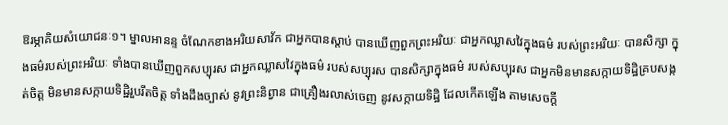ឱរម្ភាគិយសំយោជនៈ១។ ម្នាលអានន្ទ ចំណែកខាងអរិយសាវ័ក ជាអ្នកបានស្តាប់ បានឃើញពួកព្រះអរិយៈ ជាអ្នកឈ្លាសវៃក្នុងធម៌ របស់ព្រះអរិយៈ បានសិក្សា ក្នុងធម៌របស់ព្រះអរិយៈ ទាំងបានឃើញពួកសប្បុរស ជាអ្នកឈ្លាសវៃក្នុងធម៌ របស់សប្បុរស បានសិក្សាក្នុងធម៌ របស់សប្បុរស ជាអ្នកមិនមានសក្កាយទិដ្ឋិគ្របសង្កត់ចិត្ត មិនមានសក្កាយទិដ្ឋិរួបរឹតចិត្ត ទាំងដឹងច្បាស់ នូវព្រះនិព្វាន ជាគ្រឿងរលាស់ចេញ នូវសក្កាយទិដ្ឋិ ដែលកើតឡើង តាមសេចក្តី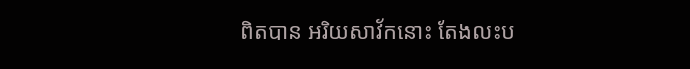ពិតបាន អរិយសាវ័កនោះ តែងលះប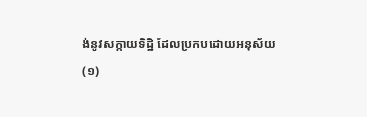ង់នូវសក្កាយទិដ្ឋិ ដែលប្រកបដោយអនុស័យ
(១)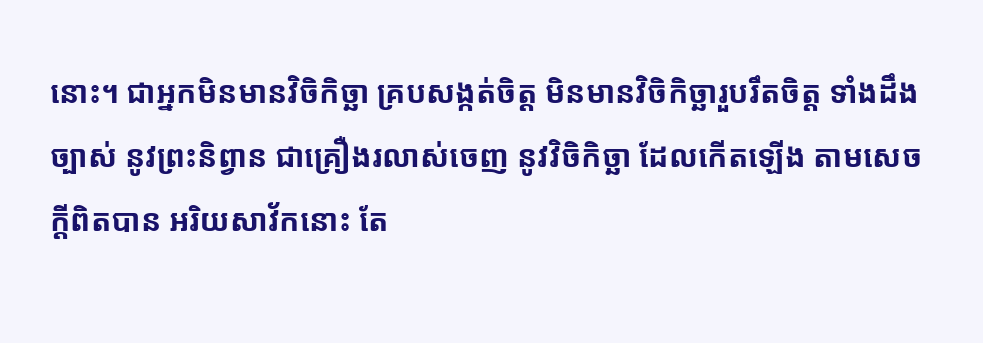នោះ។ ជាអ្នកមិនមានវិចិកិច្ឆា គ្របសង្កត់ចិត្ត មិនមានវិចិកិច្ឆារួបរឹតចិត្ត ទាំងដឹងច្បាស់ នូវព្រះនិព្វាន ជាគ្រឿងរលាស់ចេញ នូវវិចិកិច្ឆា ដែលកើតឡើង តាមសេចក្តីពិតបាន អរិយសាវ័កនោះ តែ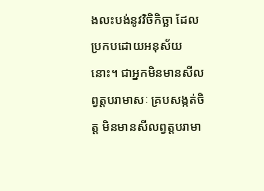ងលះបង់នូវវិចិកិច្ឆា ដែលប្រកបដោយអនុស័យនោះ។ ជាអ្នកមិនមានសីលព្វត្តបរាមាសៈ គ្របសង្កត់ចិត្ត មិនមានសីលព្វត្តបរាមា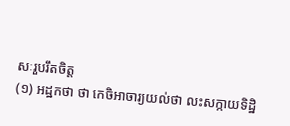សៈរួបរឹតចិត្ត
(១) អដ្ឋកថា ថា កេចិអាចារ្យយល់ថា លះសក្កាយទិដ្ឋិ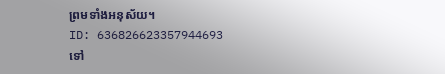ព្រមទាំងអនុស័យ។
ID: 636826623357944693
ទៅ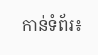កាន់ទំព័រ៖